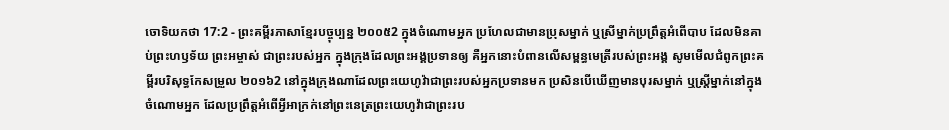ចោទិយកថា 17:2 - ព្រះគម្ពីរភាសាខ្មែរបច្ចុប្បន្ន ២០០៥2 ក្នុងចំណោមអ្នក ប្រហែលជាមានប្រុសម្នាក់ ឬស្រីម្នាក់ប្រព្រឹត្តអំពើបាប ដែលមិនគាប់ព្រះហឫទ័យ ព្រះអម្ចាស់ ជាព្រះរបស់អ្នក ក្នុងក្រុងដែលព្រះអង្គប្រទានឲ្យ គឺអ្នកនោះបំពានលើសម្ពន្ធមេត្រីរបស់ព្រះអង្គ សូមមើលជំពូកព្រះគម្ពីរបរិសុទ្ធកែសម្រួល ២០១៦2 នៅក្នុងក្រុងណាដែលព្រះយេហូវ៉ាជាព្រះរបស់អ្នកប្រទានមក ប្រសិនបើឃើញមានបុរសម្នាក់ ឬស្ដ្រីម្នាក់នៅក្នុងចំណោមអ្នក ដែលប្រព្រឹត្តអំពើអ្វីអាក្រក់នៅព្រះនេត្រព្រះយេហូវ៉ាជាព្រះរប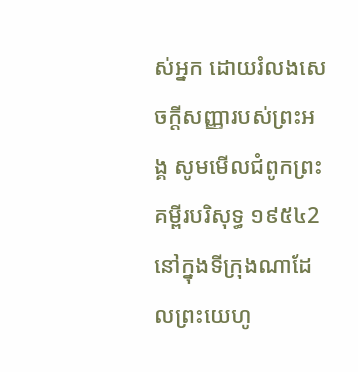ស់អ្នក ដោយរំលងសេចក្ដីសញ្ញារបស់ព្រះអង្គ សូមមើលជំពូកព្រះគម្ពីរបរិសុទ្ធ ១៩៥៤2 នៅក្នុងទីក្រុងណាដែលព្រះយេហូ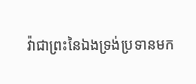វ៉ាជាព្រះនៃឯងទ្រង់ប្រទានមក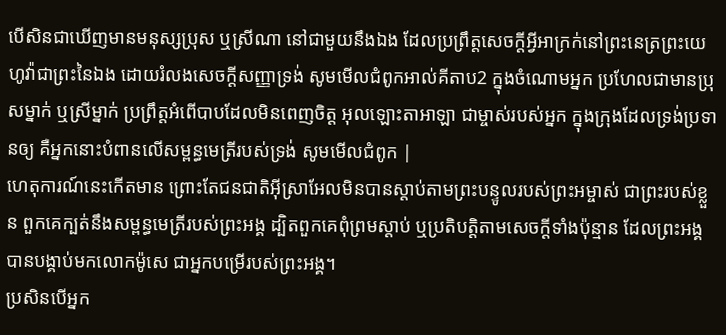បើសិនជាឃើញមានមនុស្សប្រុស ឬស្រីណា នៅជាមួយនឹងឯង ដែលប្រព្រឹត្តសេចក្ដីអ្វីអាក្រក់នៅព្រះនេត្រព្រះយេហូវ៉ាជាព្រះនៃឯង ដោយរំលងសេចក្ដីសញ្ញាទ្រង់ សូមមើលជំពូកអាល់គីតាប2 ក្នុងចំណោមអ្នក ប្រហែលជាមានប្រុសម្នាក់ ឬស្រីម្នាក់ ប្រព្រឹត្តអំពើបាបដែលមិនពេញចិត្ត អុលឡោះតាអាឡា ជាម្ចាស់របស់អ្នក ក្នុងក្រុងដែលទ្រង់ប្រទានឲ្យ គឺអ្នកនោះបំពានលើសម្ពន្ធមេត្រីរបស់ទ្រង់ សូមមើលជំពូក |
ហេតុការណ៍នេះកើតមាន ព្រោះតែជនជាតិអ៊ីស្រាអែលមិនបានស្ដាប់តាមព្រះបន្ទូលរបស់ព្រះអម្ចាស់ ជាព្រះរបស់ខ្លួន ពួកគេក្បត់នឹងសម្ពន្ធមេត្រីរបស់ព្រះអង្គ ដ្បិតពួកគេពុំព្រមស្ដាប់ ឬប្រតិបត្តិតាមសេចក្ដីទាំងប៉ុន្មាន ដែលព្រះអង្គបានបង្គាប់មកលោកម៉ូសេ ជាអ្នកបម្រើរបស់ព្រះអង្គ។
ប្រសិនបើអ្នក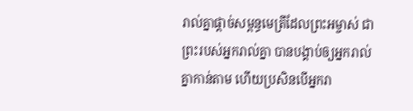រាល់គ្នាផ្ដាច់សម្ពន្ធមេត្រីដែលព្រះអម្ចាស់ ជាព្រះរបស់អ្នករាល់គ្នា បានបង្គាប់ឲ្យអ្នករាល់គ្នាកាន់តាម ហើយប្រសិនបើអ្នករា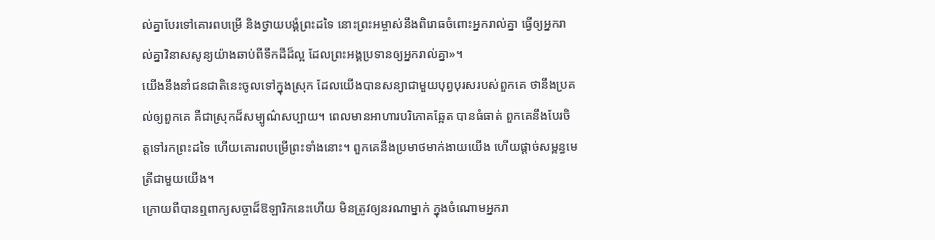ល់គ្នាបែរទៅគោរពបម្រើ និងថ្វាយបង្គំព្រះដទៃ នោះព្រះអម្ចាស់នឹងពិរោធចំពោះអ្នករាល់គ្នា ធ្វើឲ្យអ្នករាល់គ្នាវិនាសសូន្យយ៉ាងឆាប់ពីទឹកដីដ៏ល្អ ដែលព្រះអង្គប្រទានឲ្យអ្នករាល់គ្នា»។
យើងនឹងនាំជនជាតិនេះចូលទៅក្នុងស្រុក ដែលយើងបានសន្យាជាមួយបុព្វបុរសរបស់ពួកគេ ថានឹងប្រគល់ឲ្យពួកគេ គឺជាស្រុកដ៏សម្បូណ៌សប្បាយ។ ពេលមានអាហារបរិភោគឆ្អែត បានធំធាត់ ពួកគេនឹងបែរចិត្តទៅរកព្រះដទៃ ហើយគោរពបម្រើព្រះទាំងនោះ។ ពួកគេនឹងប្រមាថមាក់ងាយយើង ហើយផ្ដាច់សម្ពន្ធមេត្រីជាមួយយើង។
ក្រោយពីបានឮពាក្យសច្ចាដ៏ឱឡារិកនេះហើយ មិនត្រូវឲ្យនរណាម្នាក់ ក្នុងចំណោមអ្នករា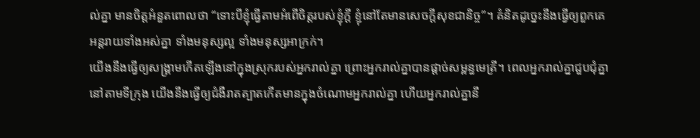ល់គ្នា មានចិត្តអំនួតពោលថា “ទោះបីខ្ញុំធ្វើតាមអំពើចិត្តរបស់ខ្ញុំក្ដី ខ្ញុំនៅតែមានសេចក្ដីសុខជានិច្ច”។ គំនិតដូច្នេះនឹងធ្វើឲ្យពួកគេអន្តរាយទាំងអស់គ្នា ទាំងមនុស្សល្អ ទាំងមនុស្សអាក្រក់។
យើងនឹងធ្វើឲ្យសង្គ្រាមកើតឡើងនៅក្នុងស្រុករបស់អ្នករាល់គ្នា ព្រោះអ្នករាល់គ្នាបានផ្ដាច់សម្ពន្ធមេត្រី។ ពេលអ្នករាល់គ្នាជួបជុំគ្នានៅតាមទីក្រុង យើងនឹងធ្វើឲ្យជំងឺរាតត្បាតកើតមានក្នុងចំណោមអ្នករាល់គ្នា ហើយអ្នករាល់គ្នានឹ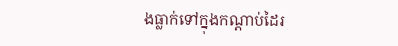ងធ្លាក់ទៅក្នុងកណ្ដាប់ដៃរ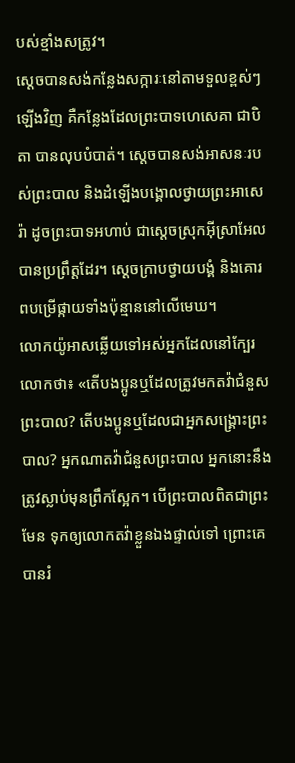បស់ខ្មាំងសត្រូវ។
ស្ដេចបានសង់កន្លែងសក្ការៈនៅតាមទួលខ្ពស់ៗឡើងវិញ គឺកន្លែងដែលព្រះបាទហេសេគា ជាបិតា បានលុបបំបាត់។ ស្ដេចបានសង់អាសនៈរបស់ព្រះបាល និងដំឡើងបង្គោលថ្វាយព្រះអាសេរ៉ា ដូចព្រះបាទអហាប់ ជាស្ដេចស្រុកអ៊ីស្រាអែលបានប្រព្រឹត្តដែរ។ ស្ដេចក្រាបថ្វាយបង្គំ និងគោរពបម្រើផ្កាយទាំងប៉ុន្មាននៅលើមេឃ។
លោកយ៉ូអាសឆ្លើយទៅអស់អ្នកដែលនៅក្បែរលោកថា៖ «តើបងប្អូនឬដែលត្រូវមកតវ៉ាជំនួសព្រះបាល? តើបងប្អូនឬដែលជាអ្នកសង្គ្រោះព្រះបាល? អ្នកណាតវ៉ាជំនួសព្រះបាល អ្នកនោះនឹងត្រូវស្លាប់មុនព្រឹកស្អែក។ បើព្រះបាលពិតជាព្រះមែន ទុកឲ្យលោកតវ៉ាខ្លួនឯងផ្ទាល់ទៅ ព្រោះគេបានរំ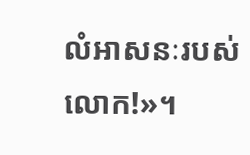លំអាសនៈរបស់លោក!»។